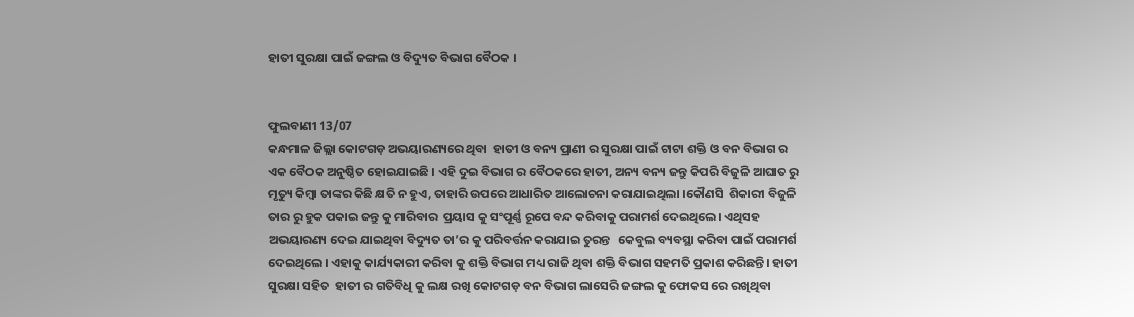ହାତୀ ସୁରକ୍ଷା ପାଇଁ ଜଙ୍ଗଲ ଓ ବିଦ୍ୟୁତ ବିଭାଗ ବୈଠକ ।


ଫୁଲବାଣୀ 13/07
କନ୍ଧମାଳ ଜିଲ୍ଲା କୋଟଗଡ଼ ଅଭୟାରଣ୍ୟରେ ଥିବା  ହାତୀ ଓ ବନ୍ୟ ପ୍ରାଣୀ ର ସୁରକ୍ଷା ପାଇଁ ଟାଟା ଶକ୍ତି ଓ ବନ ବିଭାଗ ର ଏକ ବୈଠକ ଅନୁଷ୍ଠିତ ହୋଇଯାଇଛି । ଏହି ଦୁଇ ବିଭାଗ ର ବୈଠକରେ ହାତୀ, ଅନ୍ୟ ବନ୍ୟ ଜନ୍ତୁ କିପରି ବିଜୁଳି ଆଘାତ ରୁ ମୃତ୍ୟୁ କିମ୍ବା ତାଙ୍କର କିଛି କ୍ଷତି ନ ହୁଏ, ତାହାରି ଉପରେ ଆଧାରିତ ଆଲୋଚନା କରାଯାଇଥିଲା ।କୌଣସି  ଶିକାରୀ ବିଜୁଳି ତାର ରୁ ହୁକ ପକାଇ ଜନ୍ତୁ କୁ ମାରିବାର  ପ୍ରୟାସ କୁ ସଂପୂର୍ଣ୍ଣ ରୂପେ ବନ୍ଦ କରିବାକୁ ପରାମର୍ଶ ଦେଇଥିଲେ। ଏଥିସହ ଅଭୟାରଣ୍ୟ ଦେଇ ଯାଇଥିବା ବିଦ୍ୟୁତ ତା’ର କୁ ପରିବର୍ତ୍ତନ କରାଯାଇ ତୁରନ୍ତ   କେବୁଲ ବ୍ୟବସ୍ଥା କରିବା ପାଇଁ ପରାମର୍ଶ ଦେଇଥିଲେ । ଏହାକୁ କାର୍ଯ୍ୟକାରୀ କରିବା କୁ ଶକ୍ତି ବିଭାଗ ମଧ୍ୟ ରାଜି ଥିବା ଶକ୍ତି ବିଭାଗ ସହମତି ପ୍ରକାଶ କରିଛନ୍ତି। ହାତୀ ସୁରକ୍ଷା ସହିତ  ହାତୀ ର ଗତିବିଧି କୁ ଲକ୍ଷ ରଖି କୋଟଗଡ଼ ବନ ବିଭାଗ ଲାସେରି ଜଙ୍ଗଲ କୁ ଫୋକସ ରେ ରଖିଥିବା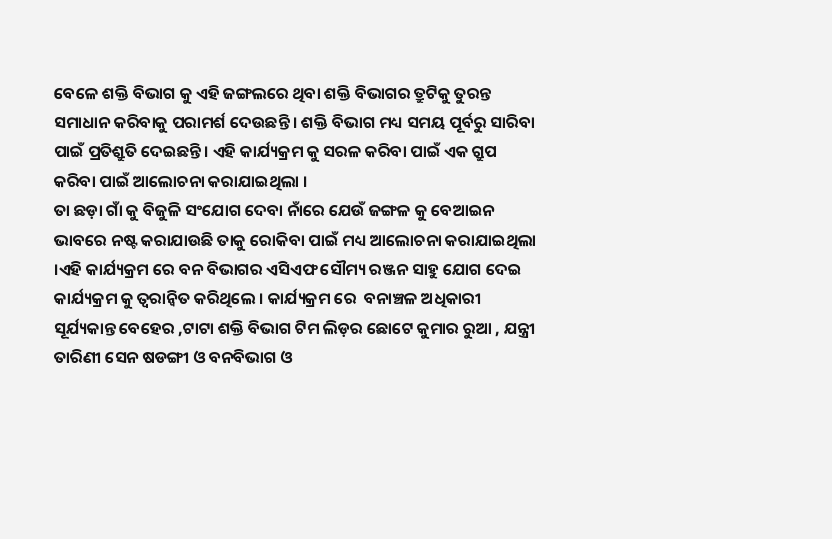ବେଳେ ଶକ୍ତି ବିଭାଗ କୁ ଏହି ଜଙ୍ଗଲରେ ଥିବା ଶକ୍ତି ବିଭାଗର ତ୍ରୁଟିକୁ ତୁରନ୍ତ ସମାଧାନ କରିବାକୁ ପରାମର୍ଶ ଦେଉଛନ୍ତି । ଶକ୍ତି ବିଭାଗ ମଧ୍ୟ ସମୟ ପୂର୍ବରୁ ସାରିବା ପାଇଁ ପ୍ରତିଶ୍ରୁତି ଦେଇଛନ୍ତି । ଏହି କାର୍ଯ୍ୟକ୍ରମ କୁ ସରଳ କରିବା ପାଇଁ ଏକ ଗ୍ରୁପ କରିବା ପାଇଁ ଆଲୋଚନା କରାଯାଇଥିଲା ।
ତା ଛଡ଼ା ଗାଁ କୁ ବିଜୁଳି ସଂଯୋଗ ଦେବା ନାଁରେ ଯେଉଁ ଜଙ୍ଗଳ କୁ ବେଆଇନ ଭାବରେ ନଷ୍ଟ କରାଯାଉଛି ତାକୁ ରୋକିବା ପାଇଁ ମଧ୍ୟ ଆଲୋଚନା କରାଯାଇଥିଲା ।ଏହି କାର୍ଯ୍ୟକ୍ରମ ରେ ବନ ବିଭାଗର ଏସିଏଫ ସୌମ୍ୟ ରଞ୍ଜନ ସାହୁ ଯୋଗ ଦେଇ କାର୍ଯ୍ୟକ୍ରମ କୁ ତ୍ୱରାନ୍ୱିତ କରିଥିଲେ । କାର୍ଯ୍ୟକ୍ରମ ରେ  ବନାଞ୍ଚଳ ଅଧିକାରୀ  ସୂର୍ଯ୍ୟକାନ୍ତ ବେହେର ,ଟାଟା ଶକ୍ତି ବିଭାଗ ଟିମ ଲିଡ଼ର ଛୋଟେ କୁମାର ରୁଆ , ଯନ୍ତ୍ରୀ ତାରିଣୀ ସେନ ଷଡଙ୍ଗୀ ଓ ବନବିଭାଗ ଓ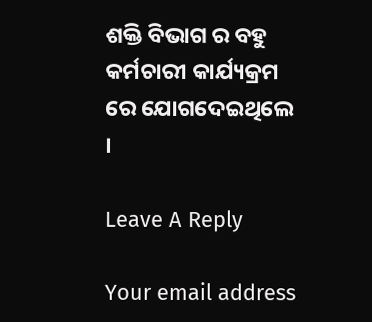ଶକ୍ତି ବିଭାଗ ର ବହୁ କର୍ମଚାରୀ କାର୍ଯ୍ୟକ୍ରମ ରେ ଯୋଗଦେଇଥିଲେ ।

Leave A Reply

Your email address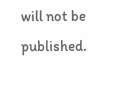will not be published.